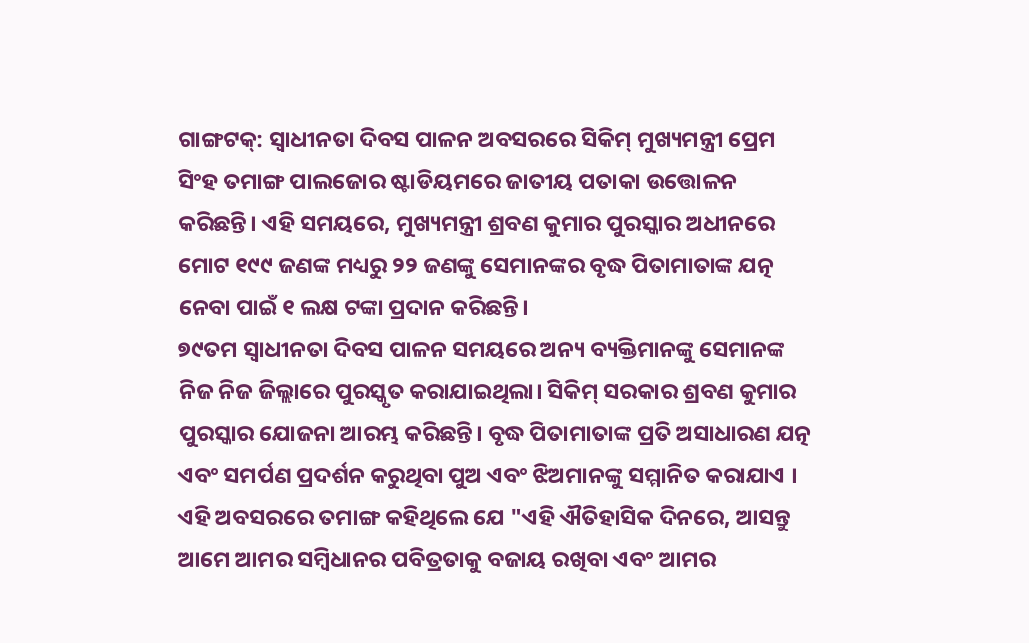ଗାଙ୍ଗଟକ୍: ସ୍ୱାଧୀନତା ଦିବସ ପାଳନ ଅବସରରେ ସିକିମ୍ ମୁଖ୍ୟମନ୍ତ୍ରୀ ପ୍ରେମ ସିଂହ ତମାଙ୍ଗ ପାଲଜୋର ଷ୍ଟାଡିୟମରେ ଜାତୀୟ ପତାକା ଉତ୍ତୋଳନ କରିଛନ୍ତି। ଏହି ସମୟରେ, ମୁଖ୍ୟମନ୍ତ୍ରୀ ଶ୍ରବଣ କୁମାର ପୁରସ୍କାର ଅଧୀନରେ ମୋଟ ୧୯୯ ଜଣଙ୍କ ମଧ୍ୟରୁ ୨୨ ଜଣଙ୍କୁ ସେମାନଙ୍କର ବୃଦ୍ଧ ପିତାମାତାଙ୍କ ଯତ୍ନ ନେବା ପାଇଁ ୧ ଲକ୍ଷ ଟଙ୍କା ପ୍ରଦାନ କରିଛନ୍ତି।
୭୯ତମ ସ୍ୱାଧୀନତା ଦିବସ ପାଳନ ସମୟରେ ଅନ୍ୟ ବ୍ୟକ୍ତିମାନଙ୍କୁ ସେମାନଙ୍କ ନିଜ ନିଜ ଜିଲ୍ଲାରେ ପୁରସ୍କୃତ କରାଯାଇଥିଲା। ସିକିମ୍ ସରକାର ଶ୍ରବଣ କୁମାର ପୁରସ୍କାର ଯୋଜନା ଆରମ୍ଭ କରିଛନ୍ତି। ବୃଦ୍ଧ ପିତାମାତାଙ୍କ ପ୍ରତି ଅସାଧାରଣ ଯତ୍ନ ଏବଂ ସମର୍ପଣ ପ୍ରଦର୍ଶନ କରୁଥିବା ପୁଅ ଏବଂ ଝିଅମାନଙ୍କୁ ସମ୍ମାନିତ କରାଯାଏ ।
ଏହି ଅବସରରେ ତମାଙ୍ଗ କହିଥିଲେ ଯେ "ଏହି ଐତିହାସିକ ଦିନରେ, ଆସନ୍ତୁ ଆମେ ଆମର ସମ୍ବିଧାନର ପବିତ୍ରତାକୁ ବଜାୟ ରଖିବା ଏବଂ ଆମର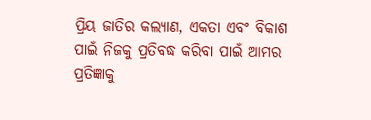ପ୍ରିୟ ଜାତିର କଲ୍ୟାଣ, ଏକତା ଏବଂ ବିକାଶ ପାଇଁ ନିଜକୁ ପ୍ରତିବଦ୍ଧ କରିବା ପାଇଁ ଆମର ପ୍ରତିଜ୍ଞାକୁ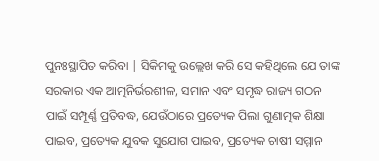ପୁନଃସ୍ଥାପିତ କରିବା | ସିକିମକୁ ଉଲ୍ଲେଖ କରି ସେ କହିଥିଲେ ଯେ ତାଙ୍କ ସରକାର ଏକ ଆତ୍ମନିର୍ଭରଶୀଳ, ସମାନ ଏବଂ ସମୃଦ୍ଧ ରାଜ୍ୟ ଗଠନ ପାଇଁ ସମ୍ପୂର୍ଣ୍ଣ ପ୍ରତିବଦ୍ଧ, ଯେଉଁଠାରେ ପ୍ରତ୍ୟେକ ପିଲା ଗୁଣାତ୍ମକ ଶିକ୍ଷା ପାଇବ, ପ୍ରତ୍ୟେକ ଯୁବକ ସୁଯୋଗ ପାଇବ, ପ୍ରତ୍ୟେକ ଚାଷୀ ସମ୍ମାନ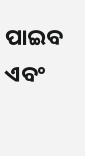ପାଇବ ଏବଂ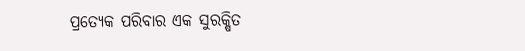ପ୍ରତ୍ୟେକ ପରିବାର ଏକ ସୁରକ୍ଷିତ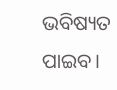ଭବିଷ୍ୟତ ପାଇବ।